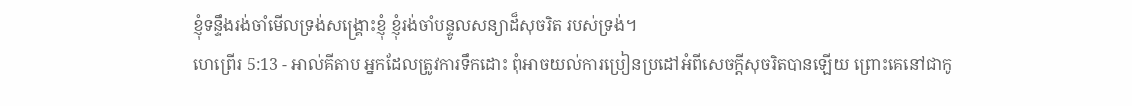ខ្ញុំទន្ទឹងរង់ចាំមើលទ្រង់សង្គ្រោះខ្ញុំ ខ្ញុំរង់ចាំបន្ទូលសន្យាដ៏សុចរិត របស់ទ្រង់។
ហេព្រើរ 5:13 - អាល់គីតាប អ្នកដែលត្រូវការទឹកដោះ ពុំអាចយល់ការប្រៀនប្រដៅអំពីសេចក្ដីសុចរិតបានឡើយ ព្រោះគេនៅជាកូ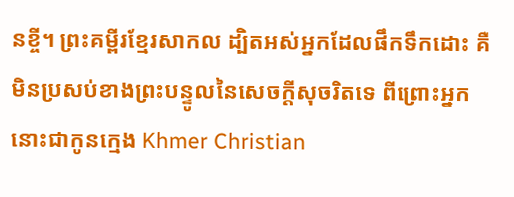នខ្ចី។ ព្រះគម្ពីរខ្មែរសាកល ដ្បិតអស់អ្នកដែលផឹកទឹកដោះ គឺមិនប្រសប់ខាងព្រះបន្ទូលនៃសេចក្ដីសុចរិតទេ ពីព្រោះអ្នកនោះជាកូនក្មេង Khmer Christian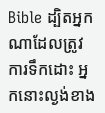Bible ដ្បិតអ្នកណាដែលត្រូវការទឹកដោះ អ្នកនោះល្ងង់ខាង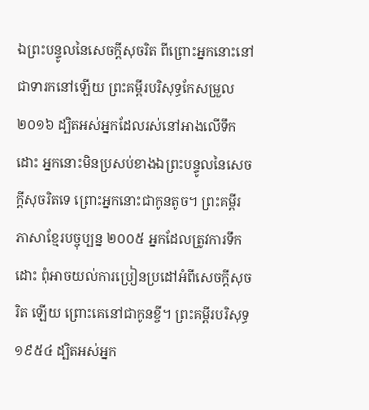ឯព្រះបន្ទូលនៃសេចក្ដីសុចរិត ពីព្រោះអ្នកនោះនៅជាទារកនៅឡើយ ព្រះគម្ពីរបរិសុទ្ធកែសម្រួល ២០១៦ ដ្បិតអស់អ្នកដែលរស់នៅអាងលើទឹកដោះ អ្នកនោះមិនប្រសប់ខាងឯព្រះបន្ទូលនៃសេចក្តីសុចរិតទេ ព្រោះអ្នកនោះជាកូនតូច។ ព្រះគម្ពីរភាសាខ្មែរបច្ចុប្បន្ន ២០០៥ អ្នកដែលត្រូវការទឹកដោះ ពុំអាចយល់ការប្រៀនប្រដៅអំពីសេចក្ដីសុចរិត ឡើយ ព្រោះគេនៅជាកូនខ្ចី។ ព្រះគម្ពីរបរិសុទ្ធ ១៩៥៤ ដ្បិតអស់អ្នក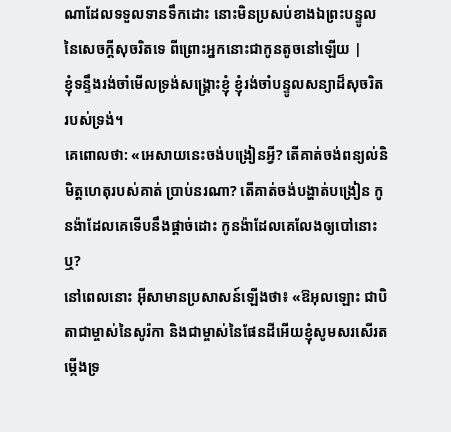ណាដែលទទួលទានទឹកដោះ នោះមិនប្រសប់ខាងឯព្រះបន្ទូលនៃសេចក្ដីសុចរិតទេ ពីព្រោះអ្នកនោះជាកូនតូចនៅឡើយ |
ខ្ញុំទន្ទឹងរង់ចាំមើលទ្រង់សង្គ្រោះខ្ញុំ ខ្ញុំរង់ចាំបន្ទូលសន្យាដ៏សុចរិត របស់ទ្រង់។
គេពោលថា: «អេសាយនេះចង់បង្រៀនអ្វី? តើគាត់ចង់ពន្យល់និមិត្តហេតុរបស់គាត់ ប្រាប់នរណា? តើគាត់ចង់បង្ហាត់បង្រៀន កូនង៉ាដែលគេទើបនឹងផ្ដាច់ដោះ កូនង៉ាដែលគេលែងឲ្យបៅនោះឬ?
នៅពេលនោះ អ៊ីសាមានប្រសាសន៍ឡើងថា៖ «ឱអុលឡោះ ជាបិតាជាម្ចាស់នៃសូរ៉កា និងជាម្ចាស់នៃផែនដីអើយខ្ញុំសូមសរសើរតម្កើងទ្រ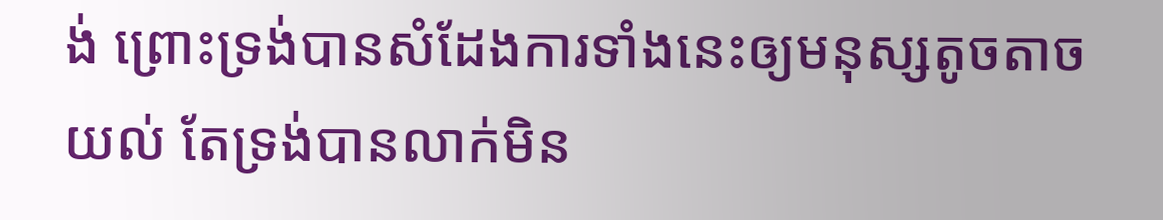ង់ ព្រោះទ្រង់បានសំដែងការទាំងនេះឲ្យមនុស្សតូចតាចយល់ តែទ្រង់បានលាក់មិន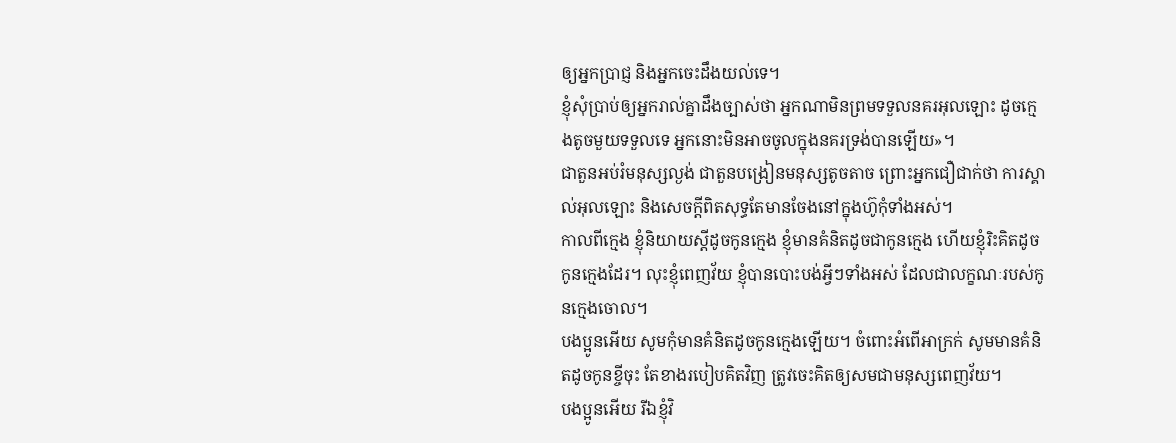ឲ្យអ្នកប្រាជ្ញ និងអ្នកចេះដឹងយល់ទេ។
ខ្ញុំសុំប្រាប់ឲ្យអ្នករាល់គ្នាដឹងច្បាស់ថា អ្នកណាមិនព្រមទទួលនគរអុលឡោះ ដូចក្មេងតូចមួយទទួលទេ អ្នកនោះមិនអាចចូលក្នុងនគរទ្រង់បានឡើយ»។
ជាតួនអប់រំមនុស្សល្ងង់ ជាតួនបង្រៀនមនុស្សតូចតាច ព្រោះអ្នកជឿជាក់ថា ការស្គាល់អុលឡោះ និងសេចក្ដីពិតសុទ្ធតែមានចែងនៅក្នុងហ៊ូកុំទាំងអស់។
កាលពីក្មេង ខ្ញុំនិយាយស្ដីដូចកូនក្មេង ខ្ញុំមានគំនិតដូចជាកូនក្មេង ហើយខ្ញុំរិះគិតដូចកូនក្មេងដែរ។ លុះខ្ញុំពេញវ័យ ខ្ញុំបានបោះបង់អ្វីៗទាំងអស់ ដែលជាលក្ខណៈរបស់កូនក្មេងចោល។
បងប្អូនអើយ សូមកុំមានគំនិតដូចកូនក្មេងឡើយ។ ចំពោះអំពើអាក្រក់ សូមមានគំនិតដូចកូនខ្ចីចុះ តែខាងរបៀបគិតវិញ ត្រូវចេះគិតឲ្យសមជាមនុស្សពេញវ័យ។
បងប្អូនអើយ រីឯខ្ញុំវិ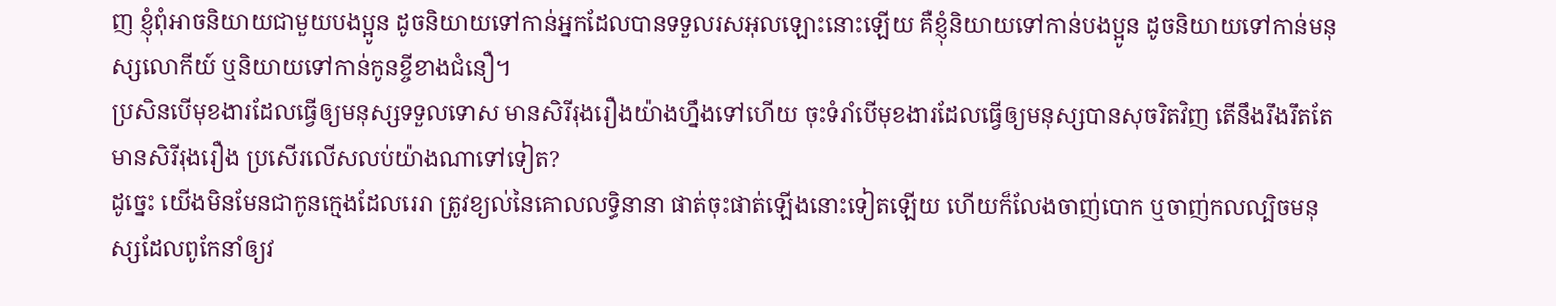ញ ខ្ញុំពុំអាចនិយាយជាមួយបងប្អូន ដូចនិយាយទៅកាន់អ្នកដែលបានទទួលរសអុលឡោះនោះឡើយ គឺខ្ញុំនិយាយទៅកាន់បងប្អូន ដូចនិយាយទៅកាន់មនុស្សលោកីយ៍ ឬនិយាយទៅកាន់កូនខ្ចីខាងជំនឿ។
ប្រសិនបើមុខងារដែលធ្វើឲ្យមនុស្សទទួលទោស មានសិរីរុងរឿងយ៉ាងហ្នឹងទៅហើយ ចុះទំរាំបើមុខងារដែលធ្វើឲ្យមនុស្សបានសុចរិតវិញ តើនឹងរឹងរឹតតែមានសិរីរុងរឿង ប្រសើរលើសលប់យ៉ាងណាទៅទៀត?
ដូច្នេះ យើងមិនមែនជាកូនក្មេងដែលរេរា ត្រូវខ្យល់នៃគោលលទ្ធិនានា ផាត់ចុះផាត់ឡើងនោះទៀតឡើយ ហើយក៏លែងចាញ់បោក ឬចាញ់កលល្បិចមនុស្សដែលពូកែនាំឲ្យវ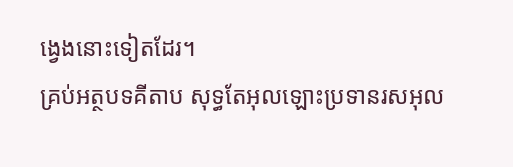ង្វេងនោះទៀតដែរ។
គ្រប់អត្ថបទគីតាប សុទ្ធតែអុលឡោះប្រទានរសអុល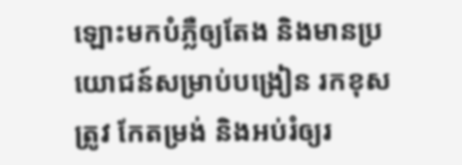ឡោះមកបំភ្លឺឲ្យតែង និងមានប្រយោជន៍សម្រាប់បង្រៀន រកខុសត្រូវ កែតម្រង់ និងអប់រំឲ្យរ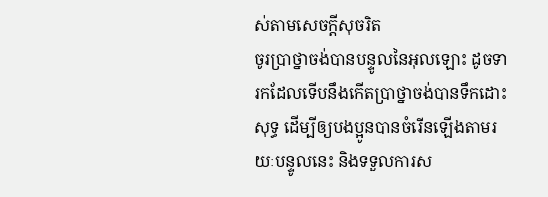ស់តាមសេចក្ដីសុចរិត
ចូរប្រាថ្នាចង់បានបន្ទូលនៃអុលឡោះ ដូចទារកដែលទើបនឹងកើតប្រាថ្នាចង់បានទឹកដោះសុទ្ធ ដើម្បីឲ្យបងប្អូនបានចំរើនឡើងតាមរយៈបន្ទូលនេះ និងទទួលការស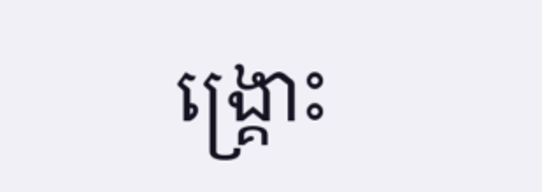ង្គ្រោះ